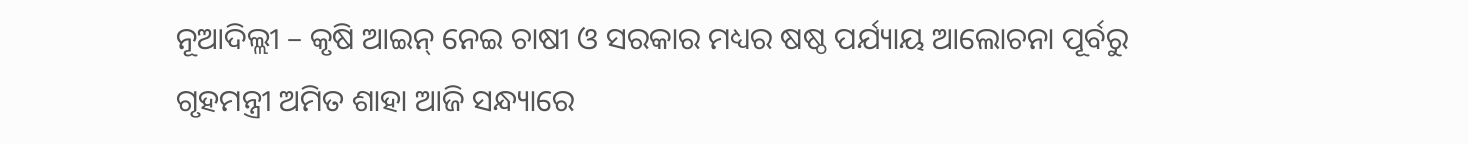ନୂଆଦିଲ୍ଲୀ – କୃଷି ଆଇନ୍ ନେଇ ଚାଷୀ ଓ ସରକାର ମଧ୍ୟର ଷଷ୍ଠ ପର୍ଯ୍ୟାୟ ଆଲୋଚନା ପୂର୍ବରୁ ଗୃହମନ୍ତ୍ରୀ ଅମିତ ଶାହା ଆଜି ସନ୍ଧ୍ୟାରେ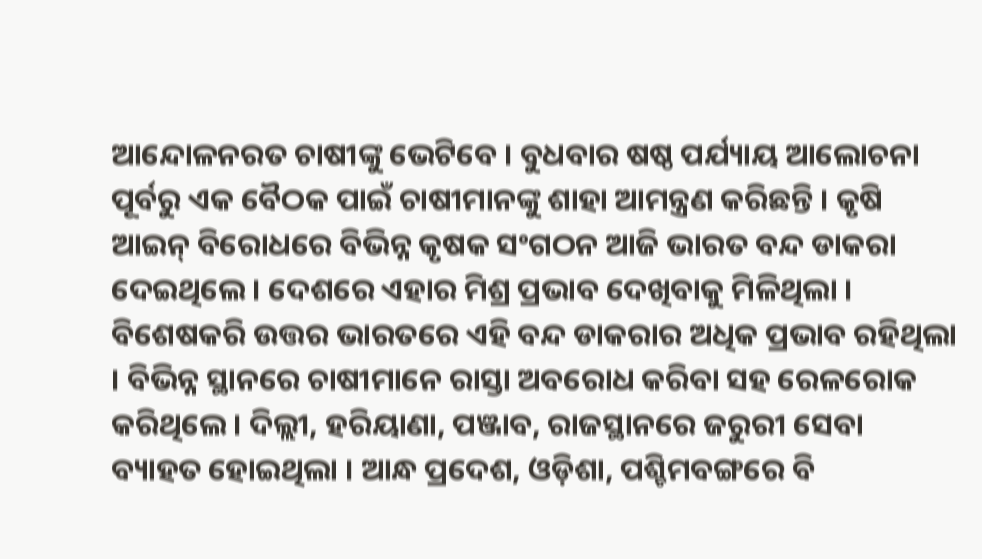ଆନ୍ଦୋଳନରତ ଚାଷୀଙ୍କୁ ଭେଟିବେ । ବୁଧବାର ଷଷ୍ଠ ପର୍ଯ୍ୟାୟ ଆଲୋଚନା ପୂର୍ବରୁ ଏକ ବୈଠକ ପାଇଁ ଚାଷୀମାନଙ୍କୁ ଶାହା ଆମନ୍ତ୍ରଣ କରିଛନ୍ତି । କୃଷି ଆଇନ୍ ବିରୋଧରେ ବିଭିନ୍ନ କୃଷକ ସଂଗଠନ ଆଜି ଭାରତ ବନ୍ଦ ଡାକରା ଦେଇଥିଲେ । ଦେଶରେ ଏହାର ମିଶ୍ର ପ୍ରଭାବ ଦେଖିବାକୁ ମିଳିଥିଲା । ବିଶେଷକରି ଉତ୍ତର ଭାରତରେ ଏହି ବନ୍ଦ ଡାକରାର ଅଧିକ ପ୍ରଭାବ ରହିଥିଲା । ବିଭିନ୍ନ ସ୍ଥାନରେ ଚାଷୀମାନେ ରାସ୍ତା ଅବରୋଧ କରିବା ସହ ରେଳରୋକ କରିଥିଲେ । ଦିଲ୍ଲୀ, ହରିୟାଣା, ପଞ୍ଜାବ, ରାଜସ୍ଥାନରେ ଜରୁରୀ ସେବା ବ୍ୟାହତ ହୋଇଥିଲା । ଆନ୍ଧ ପ୍ରଦେଶ, ଓଡ଼ିଶା, ପଶ୍ଚିମବଙ୍ଗରେ ବି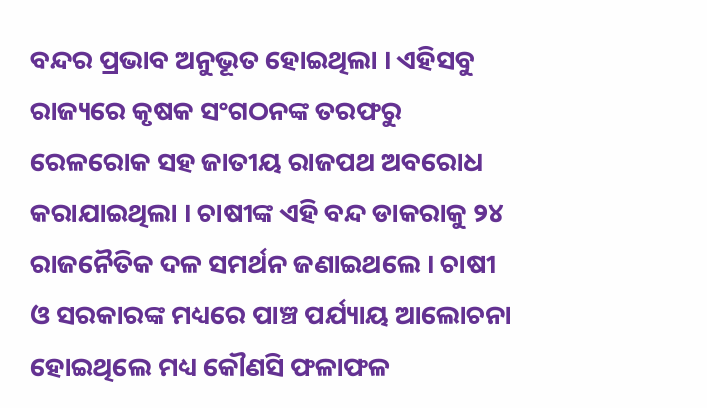ବନ୍ଦର ପ୍ରଭାବ ଅନୁଭୂତ ହୋଇଥିଲା । ଏହିସବୁ ରାଜ୍ୟରେ କୃଷକ ସଂଗଠନଙ୍କ ତରଫରୁ ରେଳରୋକ ସହ ଜାତୀୟ ରାଜପଥ ଅବରୋଧ କରାଯାଇଥିଲା । ଚାଷୀଙ୍କ ଏହି ବନ୍ଦ ଡାକରାକୁ ୨୪ ରାଜନୈତିକ ଦଳ ସମର୍ଥନ ଜଣାଇଥଲେ । ଚାଷୀ ଓ ସରକାରଙ୍କ ମଧ୍ୟରେ ପାଞ୍ଚ ପର୍ଯ୍ୟାୟ ଆଲୋଚନା ହୋଇଥିଲେ ମଧ୍ୟ କୌଣସି ଫଳାଫଳ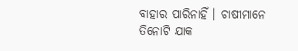ବାହାର ପାରିନାହିଁ । ଚାଷୀମାନେ ତିନୋଟି ଯାକ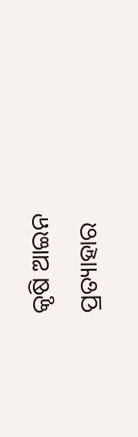କୃଷି ଆଇନ ପ୍ରତ୍ୟାହାର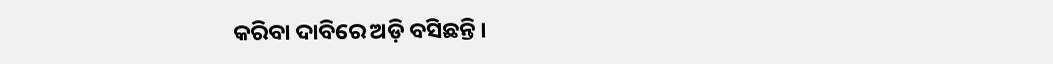କରିବା ଦାବିରେ ଅଡ଼ି ବସିଛନ୍ତି ।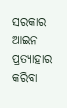ସରକାର ଆଇନ ପ୍ରତ୍ୟାହାର କରିବା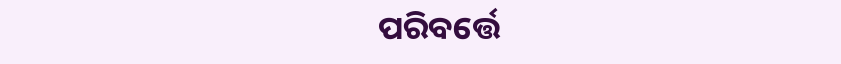ପରିବର୍ତ୍ତେ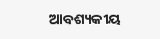ଆବଶ୍ୟକୀୟ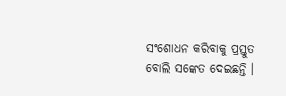ସଂଶୋଧନ କରିବାକୁ ପ୍ରସ୍ତୁତ ବୋଲି ସଙ୍କେତ ଦେଇଛନ୍ତି ।